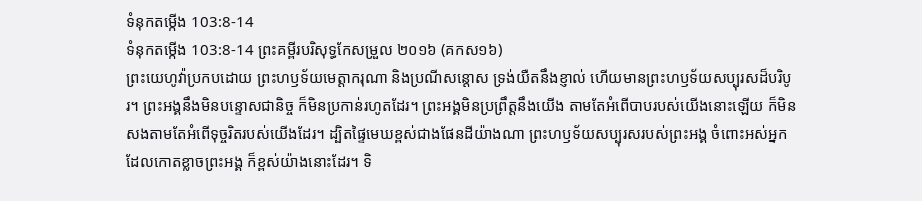ទំនុកតម្កើង 103:8-14
ទំនុកតម្កើង 103:8-14 ព្រះគម្ពីរបរិសុទ្ធកែសម្រួល ២០១៦ (គកស១៦)
ព្រះយេហូវ៉ាប្រកបដោយ ព្រះហឫទ័យមេត្តាករុណា និងប្រណីសន្ដោស ទ្រង់យឺតនឹងខ្ញាល់ ហើយមានព្រះហឫទ័យសប្បុរសដ៏បរិបូរ។ ព្រះអង្គនឹងមិនបន្ទោសជានិច្ច ក៏មិនប្រកាន់រហូតដែរ។ ព្រះអង្គមិនប្រព្រឹត្តនឹងយើង តាមតែអំពើបាបរបស់យើងនោះឡើយ ក៏មិនសងតាមតែអំពើទុច្ចរិតរបស់យើងដែរ។ ដ្បិតផ្ទៃមេឃខ្ពស់ជាងផែនដីយ៉ាងណា ព្រះហឫទ័យសប្បុរសរបស់ព្រះអង្គ ចំពោះអស់អ្នក ដែលកោតខ្លាចព្រះអង្គ ក៏ខ្ពស់យ៉ាងនោះដែរ។ ទិ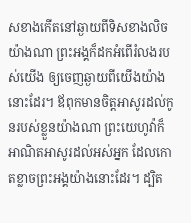សខាងកើតនៅឆ្ងាយពីទិសខាងលិចយ៉ាងណា ព្រះអង្គក៏ដកអំពើរំលងរបស់យើង ឲ្យចេញឆ្ងាយពីយើងយ៉ាងនោះដែរ។ ឪពុកមានចិត្តអាសូរដល់កូនរបស់ខ្លួនយ៉ាងណា ព្រះយេហូវ៉ាក៏អាណិតអាសូរដល់អស់អ្នក ដែលកោតខ្លាចព្រះអង្គយ៉ាងនោះដែរ។ ដ្បិត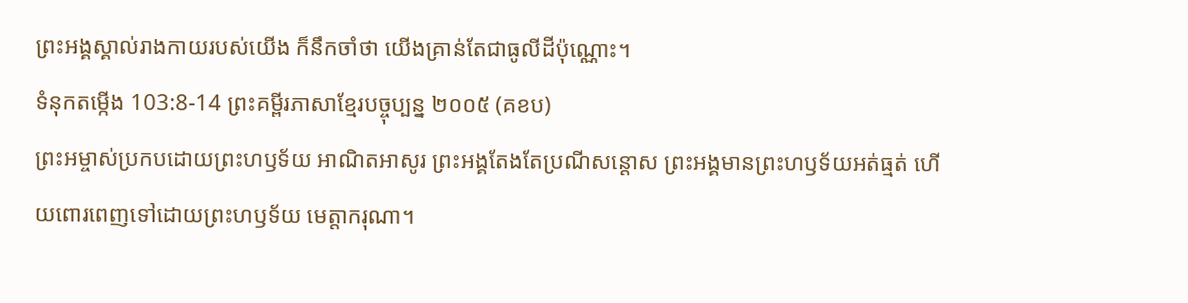ព្រះអង្គស្គាល់រាងកាយរបស់យើង ក៏នឹកចាំថា យើងគ្រាន់តែជាធូលីដីប៉ុណ្ណោះ។
ទំនុកតម្កើង 103:8-14 ព្រះគម្ពីរភាសាខ្មែរបច្ចុប្បន្ន ២០០៥ (គខប)
ព្រះអម្ចាស់ប្រកបដោយព្រះហឫទ័យ អាណិតអាសូរ ព្រះអង្គតែងតែប្រណីសន្ដោស ព្រះអង្គមានព្រះហឫទ័យអត់ធ្មត់ ហើយពោរពេញទៅដោយព្រះហឫទ័យ មេត្តាករុណា។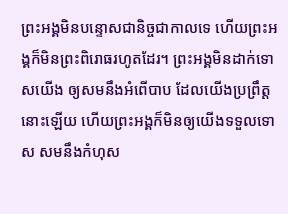ព្រះអង្គមិនបន្ទោសជានិច្ចជាកាលទេ ហើយព្រះអង្គក៏មិនព្រះពិរោធរហូតដែរ។ ព្រះអង្គមិនដាក់ទោសយើង ឲ្យសមនឹងអំពើបាប ដែលយើងប្រព្រឹត្តនោះឡើយ ហើយព្រះអង្គក៏មិនឲ្យយើងទទួលទោស សមនឹងកំហុស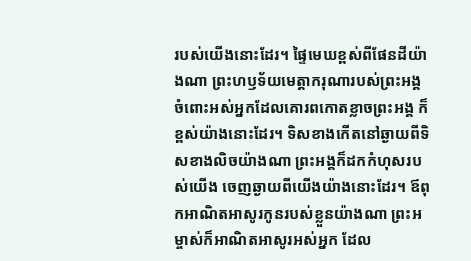របស់យើងនោះដែរ។ ផ្ទៃមេឃខ្ពស់ពីផែនដីយ៉ាងណា ព្រះហឫទ័យមេត្តាករុណារបស់ព្រះអង្គ ចំពោះអស់អ្នកដែលគោរពកោតខ្លាចព្រះអង្គ ក៏ខ្ពស់យ៉ាងនោះដែរ។ ទិសខាងកើតនៅឆ្ងាយពីទិសខាងលិចយ៉ាងណា ព្រះអង្គក៏ដកកំហុសរបស់យើង ចេញឆ្ងាយពីយើងយ៉ាងនោះដែរ។ ឪពុកអាណិតអាសូរកូនរបស់ខ្លួនយ៉ាងណា ព្រះអម្ចាស់ក៏អាណិតអាសូរអស់អ្នក ដែល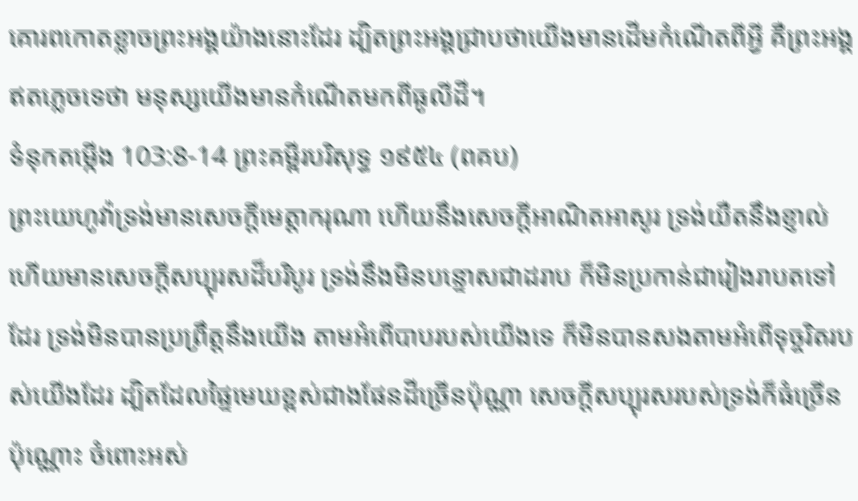គោរពកោតខ្លាចព្រះអង្គយ៉ាងនោះដែរ ដ្បិតព្រះអង្គជ្រាបថាយើងមានដើមកំណើតពីអ្វី គឺព្រះអង្គឥតភ្លេចទេថា មនុស្សយើងមានកំណើតមកពីធូលីដី។
ទំនុកតម្កើង 103:8-14 ព្រះគម្ពីរបរិសុទ្ធ ១៩៥៤ (ពគប)
ព្រះយេហូវ៉ាទ្រង់មានសេចក្ដីមេត្តាករុណា ហើយនឹងសេចក្ដីអាណិតអាសូរ ទ្រង់យឺតនឹងខ្ញាល់ ហើយមានសេចក្ដីសប្បុរសដ៏បរិបូរ ទ្រង់នឹងមិនបន្ទោសជាដរាប ក៏មិនប្រកាន់ជារៀងរាបតទៅដែរ ទ្រង់មិនបានប្រព្រឹត្តនឹងយើង តាមអំពើបាបរបស់យើងទេ ក៏មិនបានសងតាមអំពើទុច្ចរិតរបស់យើងដែរ ដ្បិតដែលផ្ទៃមេឃខ្ពស់ជាងផែនដីច្រើនប៉ុណ្ណា សេចក្ដីសប្បុរសរបស់ទ្រង់ក៏ធំច្រើនប៉ុណ្ណោះ ចំពោះអស់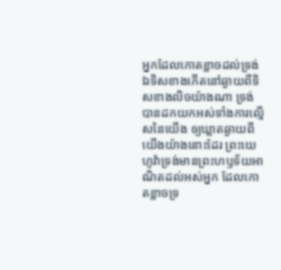អ្នកដែលកោតខ្លាចដល់ទ្រង់ ឯទិសខាងកើតនៅឆ្ងាយពីទិសខាងលិចយ៉ាងណា ទ្រង់បានដកយកអស់ទាំងការល្មើសនៃយើង ឲ្យឃ្លាតឆ្ងាយពីយើងយ៉ាងនោះដែរ ព្រះយេហូវ៉ាទ្រង់មានព្រះហឫទ័យអាណិតដល់អស់អ្នក ដែលកោតខ្លាចទ្រ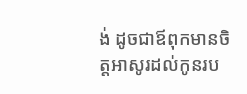ង់ ដូចជាឪពុកមានចិត្តអាសូរដល់កូនរប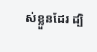ស់ខ្លួនដែរ ដ្បិ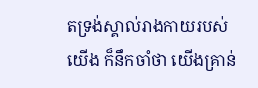តទ្រង់ស្គាល់រាងកាយរបស់យើង ក៏នឹកចាំថា យើងគ្រាន់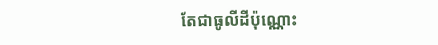តែជាធូលីដីប៉ុណ្ណោះ